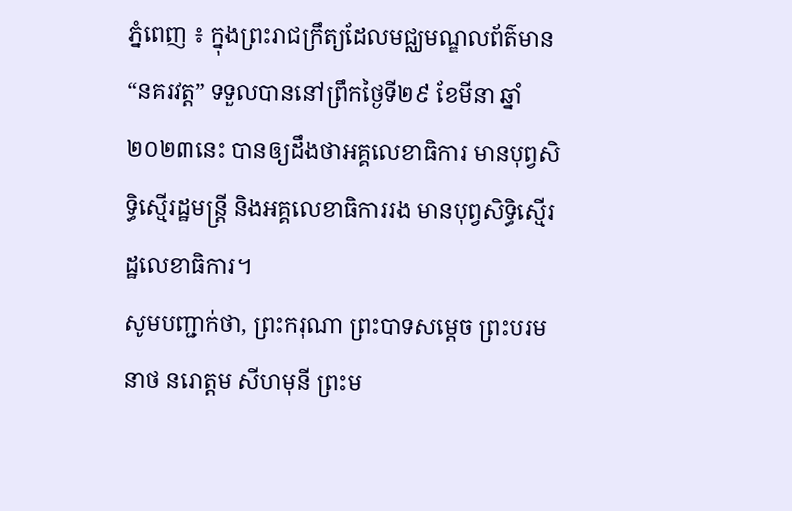ភ្នំពេញ ៖ ក្នុងព្រះរាជក្រឹត្យដែលមជ្ឈមណ្ឌលព័ត៌មាន “នគរវត្ត” ទទួលបាននៅព្រឹកថ្ងៃទី២៩ ខែមីនា ឆ្នាំ២០២៣នេះ បានឲ្យដឹងថាអគ្គលេខាធិការ មានបុព្វសិទ្ធិស្មើរដ្ឋមន្ដ្រី និងអគ្គលេខាធិការរង មានបុព្វសិទ្ធិស្មើរដ្ឋលេខាធិការ។
សូមបញ្ជាក់ថា, ព្រះករុណា ព្រះបាទសម្ដេច ព្រះបរមនាថ នរោត្តម សីហមុនី ព្រះម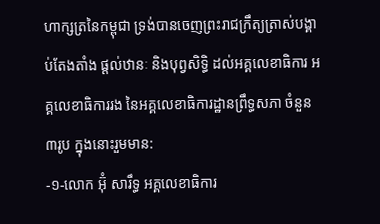ហាក្សត្រនៃកម្ពុជា ទ្រង់បានចេញព្រះរាជក្រឹត្យត្រាស់បង្គាប់តែងតាំង ផ្ដល់ឋានៈ និងបុព្វសិទ្ធិ ដល់អគ្គលេខាធិការ អគ្គលេខាធិការរង នៃអគ្គលេខាធិការដ្ឋានព្រឹទ្ធសភា ចំនួន៣រូប ក្នុងនោះរួមមាន:
-១-លោក អ៊ុំ សារឹទ្ធ អគ្គលេខាធិការ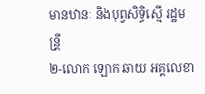មានឋានៈ និងបុព្វសិទ្ធិស្មើ រដ្ឋមន្រី្ត
២-លោក ឡោក ឆាយ អគ្គលេខា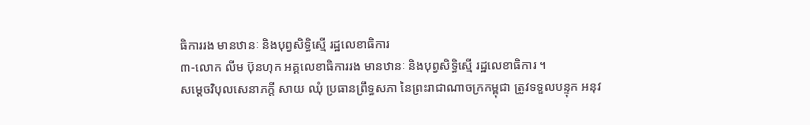ធិការរង មានឋានៈ និងបុព្វសិទ្ធិស្មើ រដ្ឋលេខាធិការ
៣-លោក លីម ប៊ុនហុក អគ្គលេខាធិការរង មានឋានៈ និងបុព្វសិទ្ធិស្មើ រដ្ឋលេខាធិការ ។
សម្តេចវិបុលសេនាភក្តី សាយ ឈុំ ប្រធានព្រឹទ្ធសភា នៃព្រះរាជាណាចក្រកម្ពុជា ត្រូវទទួលបន្ទុក អនុវ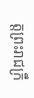ត្តព្រះរាជក្រឹ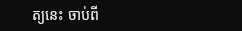ត្យនេះ ចាប់ពី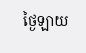ថ្ងៃឡាយ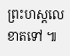ព្រះហស្តលេខាតទៅ ៕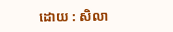ដោយ : សិលា